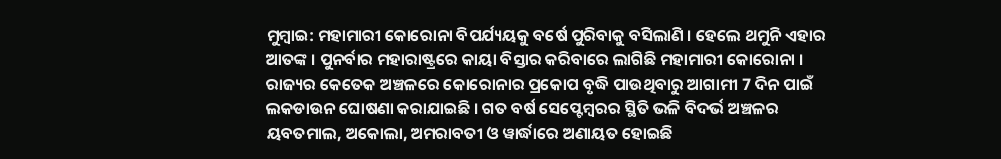ମୁମ୍ବାଇ: ମହାମାରୀ କୋରୋନା ବିପର୍ଯ୍ୟୟକୁ ବର୍ଷେ ପୁରିବାକୁ ବସିଲାଣି । ହେଲେ ଥମୁନି ଏହାର ଆତଙ୍କ । ପୁନର୍ବାର ମହାରାଷ୍ଟ୍ରରେ କାୟା ବିସ୍ତାର କରିବାରେ ଲାଗିଛି ମହାମାରୀ କୋରୋନା । ରାଜ୍ୟର କେତେକ ଅଞ୍ଚଳରେ କୋରୋନାର ପ୍ରକୋପ ବୃଦ୍ଧି ପାଉଥିବାରୁ ଆଗାମୀ 7 ଦିନ ପାଇଁ ଲକଡାଉନ ଘୋଷଣା କରାଯାଇଛି । ଗତ ବର୍ଷ ସେପ୍ଟେମ୍ବରର ସ୍ଥିତି ଭଳି ବିଦର୍ଭ ଅଞ୍ଚଳର ୟବତମାଲ, ଅକୋଲା, ଅମରାବତୀ ଓ ୱାର୍ଦ୍ଧାରେ ଅଣାୟତ ହୋଇଛି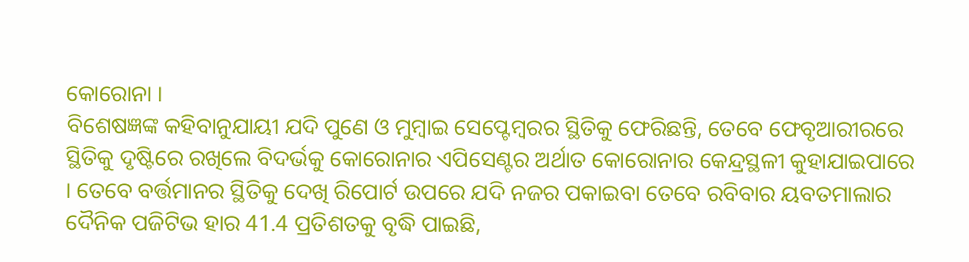କୋରୋନା ।
ବିଶେଷଜ୍ଞଙ୍କ କହିବାନୁଯାୟୀ ଯଦି ପୁଣେ ଓ ମୁମ୍ବାଇ ସେପ୍ଟେମ୍ବରର ସ୍ଥିତିକୁ ଫେରିଛନ୍ତି, ତେବେ ଫେବୃଆରୀରରେ ସ୍ଥିତିକୁ ଦୃଷ୍ଟିରେ ରଖିଲେ ବିଦର୍ଭକୁ କୋରୋନାର ଏପିସେଣ୍ଟର ଅର୍ଥାତ କୋରୋନାର କେନ୍ଦ୍ରସ୍ଥଳୀ କୁହାଯାଇପାରେ । ତେବେ ବର୍ତ୍ତମାନର ସ୍ଥିତିକୁ ଦେଖି ରିପୋର୍ଟ ଉପରେ ଯଦି ନଜର ପକାଇବା ତେବେ ରବିବାର ୟବତମାଲାର ଦୈନିକ ପଜିଟିଭ ହାର 41.4 ପ୍ରତିଶତକୁ ବୃଦ୍ଧି ପାଇଛି,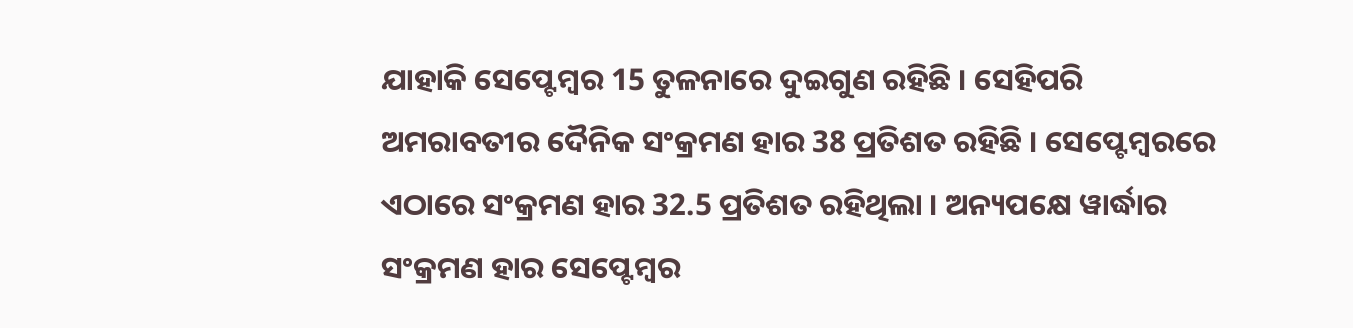ଯାହାକି ସେପ୍ଟେମ୍ବର 15 ତୁଳନାରେ ଦୁଇଗୁଣ ରହିଛି । ସେହିପରି ଅମରାବତୀର ଦୈନିକ ସଂକ୍ରମଣ ହାର 38 ପ୍ରତିଶତ ରହିଛି । ସେପ୍ଟେମ୍ବରରେ ଏଠାରେ ସଂକ୍ରମଣ ହାର 32.5 ପ୍ରତିଶତ ରହିଥିଲା । ଅନ୍ୟପକ୍ଷେ ୱାର୍ଦ୍ଧାର ସଂକ୍ରମଣ ହାର ସେପ୍ଟେମ୍ବର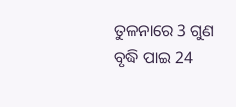ତୁଳନାରେ 3 ଗୁଣ ବୃଦ୍ଧି ପାଇ 24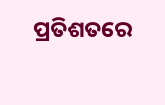ପ୍ରତିଶତରେ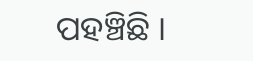ପହଞ୍ଚିଛି ।